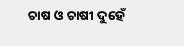ଚାଷ ଓ ଚାଷୀ ଦୁହେଁ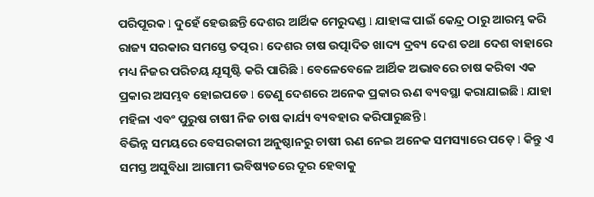ପରିପୂରକ l ଦୁହେଁ ହେଉଛନ୍ତି ଦେଶର ଆର୍ଥିକ ମେରୁଦଣ୍ଡ l ଯାହାଙ୍କ ପାଇଁ କେନ୍ଦ୍ର ଠାରୁ ଆରମ୍ଭ କରି ରାଜ୍ୟ ସରକାର ସମସ୍ତେ ତତ୍ପର l ଦେଶର ଚାଷ ଉତ୍ପାଦିତ ଖାଦ୍ୟ ଦ୍ରବ୍ୟ ଦେଶ ତଥା ଦେଶ ବାହାରେ ମଧ୍ୟ ନିଜର ପରିଚୟ ଯୄସୃଷ୍ଟି କରି ପାରିଛି l ବେଳେବେଳେ ଆର୍ଥିକ ଅଭାବରେ ଚାଷ କରିବା ଏକ ପ୍ରକାର ଅସମ୍ଭବ ହୋଇପଡେ l ତେଣୁ ଦେଶରେ ଅନେକ ପ୍ରକାର ଋଣ ବ୍ୟବସ୍ଥା କରାଯାଇଛି l ଯାହା ମହିଳା ଏବଂ ପୁରୁଷ ଚାଷୀ ନିଜ ଚାଷ କାର୍ଯ୍ୟ ବ୍ୟବହାର କରିପାରୁଛନ୍ତି l
ବିଭିନ୍ନ ସମୟରେ ବେସରକାରୀ ଅନୁଷ୍ଠାନରୁ ଚାଷୀ ଋଣ ନେଇ ଅନେକ ସମସ୍ୟାରେ ପଡ଼େ l କିନ୍ତୁ ଏ ସମସ୍ତ ଅସୁବିଧା ଆଗାମୀ ଭବିଷ୍ୟତରେ ଦୂର ହେବାକୁ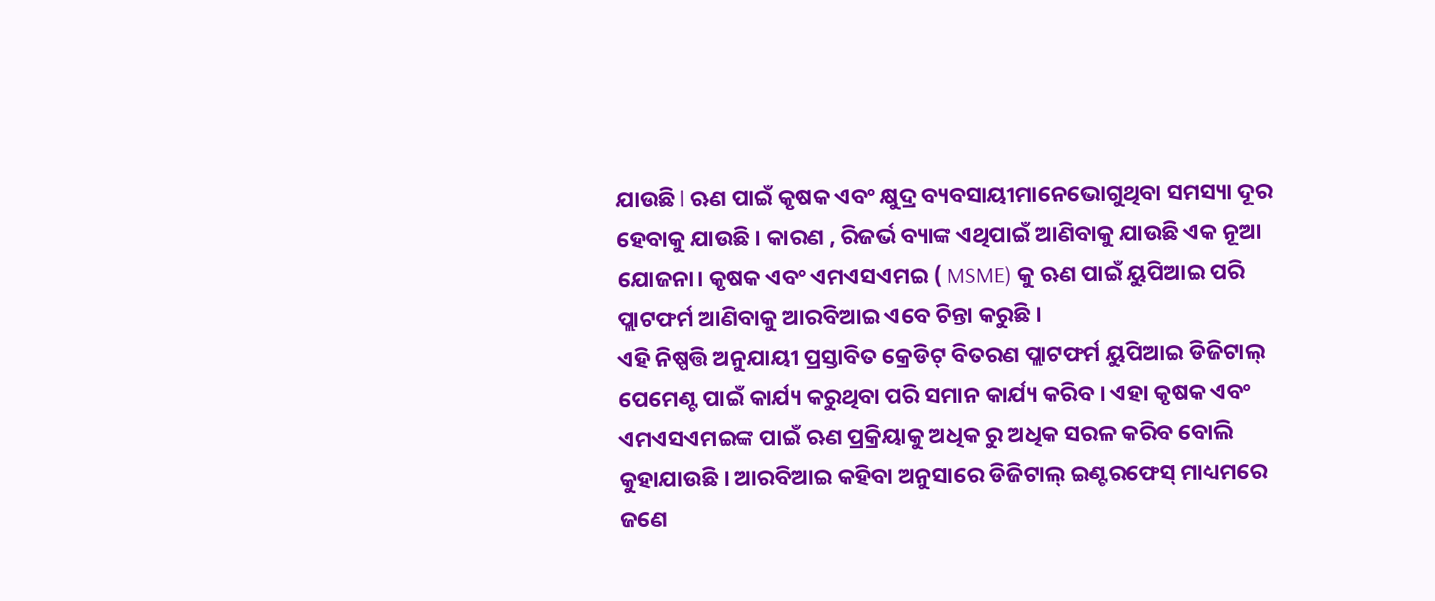ଯାଉଛି l ଋଣ ପାଇଁ କୃଷକ ଏବଂ କ୍ଷୁଦ୍ର ବ୍ୟବସାୟୀମାନେଭୋଗୁଥିବା ସମସ୍ୟା ଦୂର ହେବାକୁ ଯାଉଛି । କାରଣ , ରିଜର୍ଭ ବ୍ୟାଙ୍କ ଏଥିପାଇଁ ଆଣିବାକୁ ଯାଉଛି ଏକ ନୂଆ ଯୋଜନା। କୃଷକ ଏବଂ ଏମଏସଏମଇ ( MSME) କୁ ଋଣ ପାଇଁ ୟୁପିଆଇ ପରି ପ୍ଲାଟଫର୍ମ ଆଣିବାକୁ ଆରବିଆଇ ଏବେ ଚିନ୍ତା କରୁଛି ।
ଏହି ନିଷ୍ପତ୍ତି ଅନୁଯାୟୀ ପ୍ରସ୍ତାବିତ କ୍ରେଡିଟ୍ ବିତରଣ ପ୍ଲାଟଫର୍ମ ୟୁପିଆଇ ଡିଜିଟାଲ୍ ପେମେଣ୍ଟ ପାଇଁ କାର୍ଯ୍ୟ କରୁଥିବା ପରି ସମାନ କାର୍ଯ୍ୟ କରିବ । ଏହା କୃଷକ ଏବଂ ଏମଏସଏମଇଙ୍କ ପାଇଁ ଋଣ ପ୍ରକ୍ରିୟାକୁ ଅଧିକ ରୁ ଅଧିକ ସରଳ କରିବ ବୋଲି କୁହାଯାଉଛି । ଆରବିଆଇ କହିବା ଅନୁସାରେ ଡିଜିଟାଲ୍ ଇଣ୍ଟରଫେସ୍ ମାଧ୍ୟମରେ ଜଣେ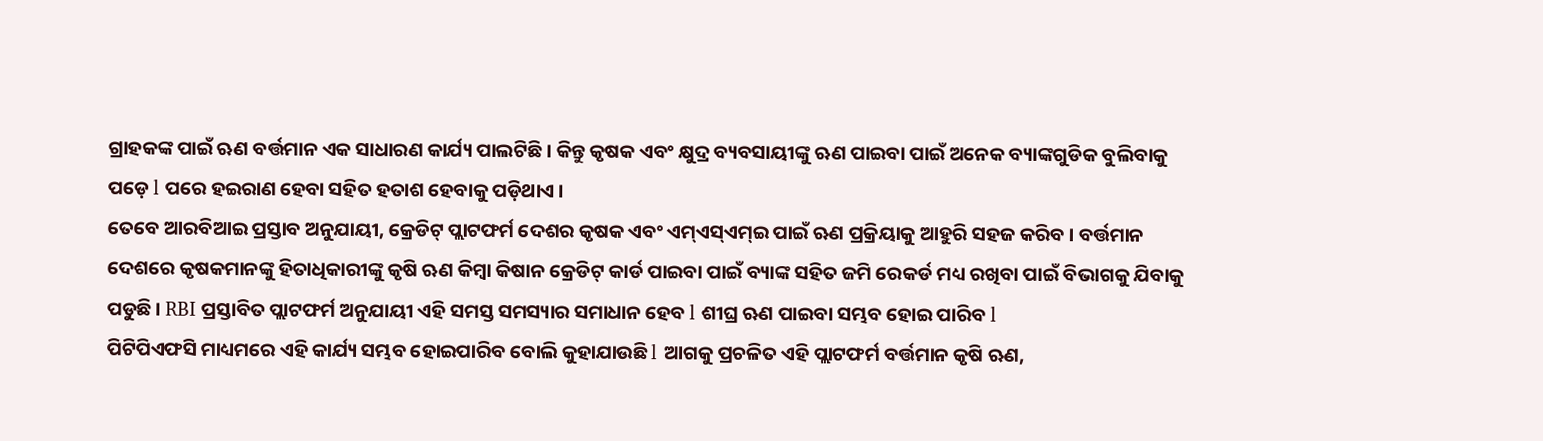ଗ୍ରାହକଙ୍କ ପାଇଁ ଋଣ ବର୍ତ୍ତମାନ ଏକ ସାଧାରଣ କାର୍ଯ୍ୟ ପାଲଟିଛି । କିନ୍ତୁ କୃଷକ ଏବଂ କ୍ଷୁଦ୍ର ବ୍ୟବସାୟୀଙ୍କୁ ଋଣ ପାଇବା ପାଇଁ ଅନେକ ବ୍ୟାଙ୍କଗୁଡିକ ବୁଲିବାକୁ ପଡ଼େ l ପରେ ହଇରାଣ ହେବା ସହିତ ହତାଶ ହେବାକୁ ପଡ଼ିଥାଏ ।
ତେବେ ଆରବିଆଇ ପ୍ରସ୍ତାବ ଅନୁଯାୟୀ, କ୍ରେଡିଟ୍ ପ୍ଲାଟଫର୍ମ ଦେଶର କୃଷକ ଏବଂ ଏମ୍ଏସ୍ଏମ୍ଇ ପାଇଁ ଋଣ ପ୍ରକ୍ରିୟାକୁ ଆହୁରି ସହଜ କରିବ । ବର୍ତ୍ତମାନ ଦେଶରେ କୃଷକମାନଙ୍କୁ ହିତାଧିକାରୀଙ୍କୁ କୃଷି ଋଣ କିମ୍ବା କିଷାନ କ୍ରେଡିଟ୍ କାର୍ଡ ପାଇବା ପାଇଁ ବ୍ୟାଙ୍କ ସହିତ ଜମି ରେକର୍ଡ ମଧ୍ୟ ରଖିବା ପାଇଁ ବିଭାଗକୁ ଯିବାକୁ ପଡୁଛି । RBI ପ୍ରସ୍ତାବିତ ପ୍ଲାଟଫର୍ମ ଅନୁଯାୟୀ ଏହି ସମସ୍ତ ସମସ୍ୟାର ସମାଧାନ ହେବ l ଶୀଘ୍ର ଋଣ ପାଇବା ସମ୍ଭବ ହୋଇ ପାରିବ l
ପିଟିପିଏଫସି ମାଧ୍ୟମରେ ଏହି କାର୍ଯ୍ୟ ସମ୍ଭବ ହୋଇପାରିବ ବୋଲି କୁହାଯାଉଛି l ଆଗକୁ ପ୍ରଚଳିତ ଏହି ପ୍ଲାଟଫର୍ମ ବର୍ତ୍ତମାନ କୃଷି ଋଣ,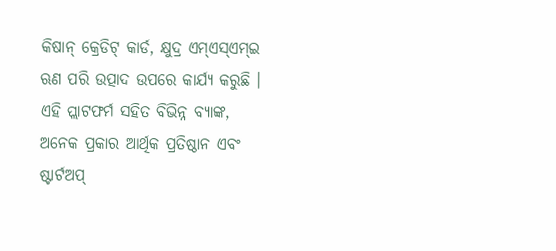କିଷାନ୍ କ୍ରେଡିଟ୍ କାର୍ଡ, କ୍ଷୁଦ୍ର ଏମ୍ଏସ୍ଏମ୍ଇ ଋଣ ପରି ଉତ୍ପାଦ ଉପରେ କାର୍ଯ୍ୟ କରୁଛି । ଏହି ପ୍ଲାଟଫର୍ମ ସହିତ ବିଭିନ୍ନ ବ୍ୟାଙ୍କ, ଅନେକ ପ୍ରକାର ଆର୍ଥିକ ପ୍ରତିଷ୍ଠାନ ଏବଂ ଷ୍ଟାର୍ଟଅପ୍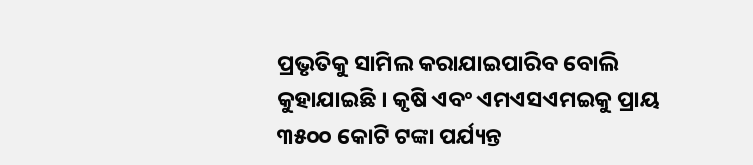ପ୍ରଭୃତିକୁ ସାମିଲ କରାଯାଇପାରିବ ବୋଲି କୁହାଯାଇଛି । କୃଷି ଏବଂ ଏମଏସଏମଇକୁ ପ୍ରାୟ ୩୫୦୦ କୋଟି ଟଙ୍କା ପର୍ଯ୍ୟନ୍ତ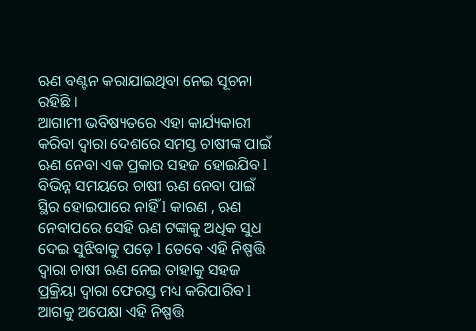ଋଣ ବଣ୍ଟନ କରାଯାଇଥିବା ନେଇ ସୂଚନା ରହିଛି ।
ଆଗାମୀ ଭବିଷ୍ୟତରେ ଏହା କାର୍ଯ୍ୟକାରୀ କରିବା ଦ୍ୱାରା ଦେଶରେ ସମସ୍ତ ଚାଷୀଙ୍କ ପାଇଁ ଋଣ ନେବା ଏକ ପ୍ରକାର ସହଜ ହୋଇଯିବ l ବିଭିନ୍ନ ସମୟରେ ଚାଷୀ ଋଣ ନେବା ପାଇଁ ସ୍ଥିର ହୋଇପାରେ ନାହିଁ l କାରଣ , ଋଣ ନେବାପରେ ସେହି ଋଣ ଟଙ୍କାକୁ ଅଧିକ ସୁଧ ଦେଇ ସୁଝିବାକୁ ପଡ଼େ l ତେବେ ଏହି ନିଷ୍ପତ୍ତି ଦ୍ଵାରା ଚାଷୀ ଋଣ ନେଇ ତାହାକୁ ସହଜ ପ୍ରକ୍ରିୟା ଦ୍ୱାରା ଫେରସ୍ତ ମଧ୍ୟ କରିପାରିବ l ଆଗକୁ ଅପେକ୍ଷା ଏହି ନିଷ୍ପତ୍ତି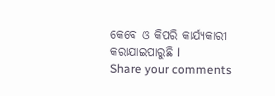କେବେ ଓ କିପରି କାର୍ଯ୍ୟକାରୀ କରାଯାଇପାରୁଛି l
Share your comments